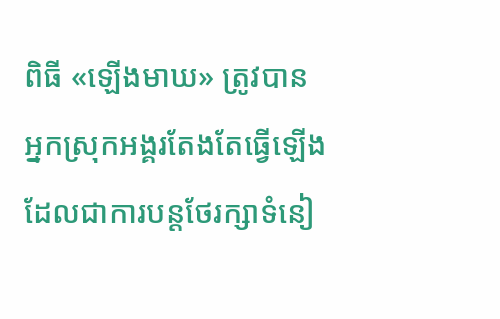ពិធី «ឡើងមាឃ» ត្រូវបានអ្នកស្រុកអង្គរតែងតែធ្វើឡើង ដែលជាការបន្តថែរក្សាទំនៀ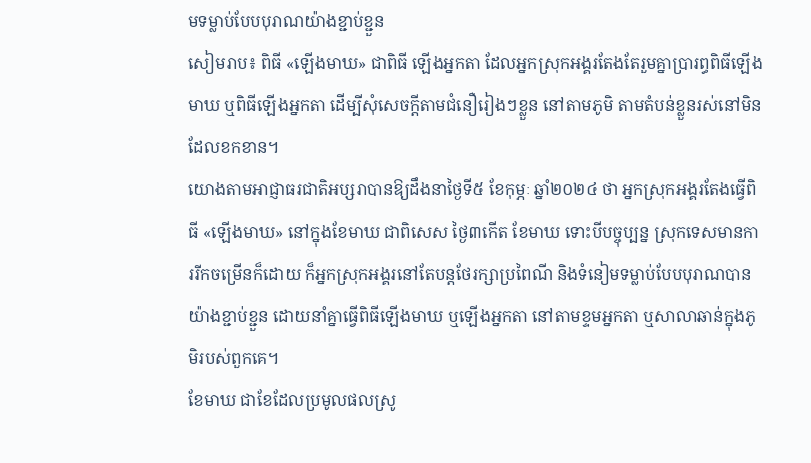មទម្លាប់បែបបុរាណយ៉ាងខ្ជាប់ខ្ជួន
សៀមរាប៖ ពិធី «ឡើងមាឃ» ជាពិធី ឡើងអ្នកតា ដែលអ្នកស្រុកអង្គរតែងតែរួមគ្នាប្រារព្ធពិធីឡើងមាឃ ឬពិធីឡើងអ្នកតា ដើម្បីសុំសេចក្តីតាមជំនឿរៀងៗខ្លួន នៅតាមភូមិ តាមតំបន់ខ្លួនរស់នៅមិនដែលខកខាន។
យោងតាមអាជ្ញាធរជាតិអប្សរាបានឱ្យដឹងនាថ្ងៃទី៥ ខែកុម្ភៈ ឆ្នាំ២០២៤ ថា អ្នកស្រុកអង្គរតែងធ្វើពិធី «ឡើងមាឃ» នៅក្នុងខែមាឃ ជាពិសេស ថ្ងៃ៣កើត ខែមាឃ ទោះបីបច្ចុប្បន្ន ស្រុកទេសមានការរីកចម្រើនក៏ដោយ ក៏អ្នកស្រុកអង្គរនៅតែបន្តថែរក្សាប្រពៃណី និងទំនៀមទម្លាប់បែបបុរាណបានយ៉ាងខ្ជាប់ខ្ជួន ដោយនាំគ្នាធ្វើពិធីឡើងមាឃ ឬឡើងអ្នកតា នៅតាមខ្ទមអ្នកតា ឬសាលាឆាន់ក្នុងភូមិរបស់ពួកគេ។
ខែមាឃ ជាខែដែលប្រមូលផលស្រូ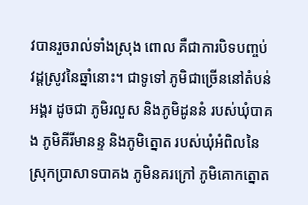វបានរួចរាល់ទាំងស្រុង ពោល គឺជាការបិទបញ្ចប់ វដ្ដស្រូវនៃឆ្នាំនោះ។ ជាទូទៅ ភូមិជាច្រើននៅតំបន់អង្គរ ដូចជា ភូមិរលួស និងភូមិដូននំ របស់ឃុំបាគង ភូមិគីរីមានន្ទ និងភូមិត្នោត របស់ឃុំអំពិលនៃស្រុកប្រាសាទបាគង ភូមិនគរក្រៅ ភូមិគោកត្នោត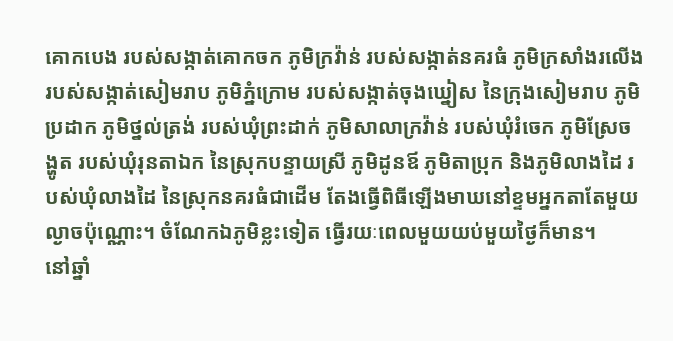គោកបេង របស់សង្កាត់គោកចក ភូមិក្រវ៉ាន់ របស់សង្កាត់នគរធំ ភូមិក្រសាំងរលើង របស់សង្កាត់សៀមរាប ភូមិភ្នំក្រោម របស់សង្កាត់ចុងឃ្នៀស នៃក្រុងសៀមរាប ភូមិប្រដាក ភូមិថ្នល់ត្រង់ របស់ឃុំព្រះដាក់ ភូមិសាលាក្រវ៉ាន់ របស់ឃុំរំចេក ភូមិស្រែចង្ហូត របស់ឃុំរុនតាឯក នៃស្រុកបន្ទាយស្រី ភូមិដូនឪ ភូមិតាប្រុក និងភូមិលាងដៃ របស់ឃុំលាងដៃ នៃស្រុកនគរធំជាដើម តែងធ្វើពិធីឡើងមាឃនៅខ្ទមអ្នកតាតែមួយល្ងាចប៉ុណ្ណោះ។ ចំណែកឯភូមិខ្លះទៀត ធ្វើរយៈពេលមួយយប់មួយថ្ងៃក៏មាន។
នៅឆ្នាំ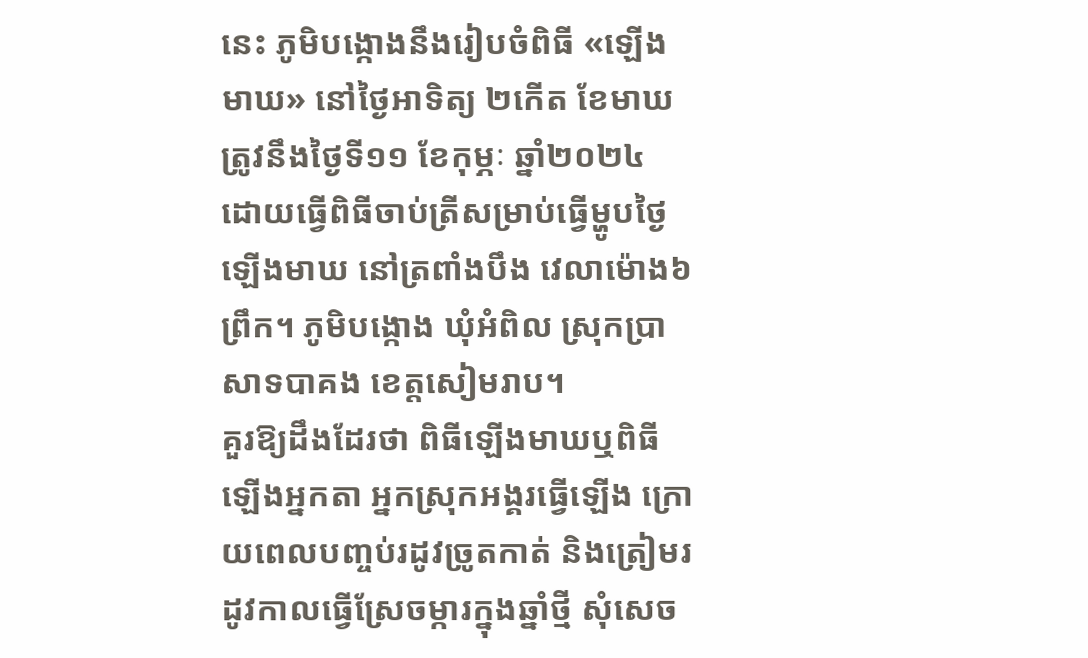នេះ ភូមិបង្កោងនឹងរៀបចំពិធី «ឡើងមាឃ» នៅថ្ងៃអាទិត្យ ២កើត ខែមាឃ ត្រូវនឹងថ្ងៃទី១១ ខែកុម្ភៈ ឆ្នាំ២០២៤ ដោយធ្វើពិធីចាប់ត្រីសម្រាប់ធ្វើម្ហូបថ្ងៃឡើងមាឃ នៅត្រពាំងបឹង វេលាម៉ោង៦ព្រឹក។ ភូមិបង្កោង ឃុំអំពិល ស្រុកប្រាសាទបាគង ខេត្តសៀមរាប។
គួរឱ្យដឹងដែរថា ពិធីឡើងមាឃឬពិធីឡើងអ្នកតា អ្នកស្រុកអង្គរធ្វើឡើង ក្រោយពេលបញ្ចប់រដូវច្រូតកាត់ និងត្រៀមរដូវកាលធ្វើស្រែចម្ការក្នុងឆ្នាំថ្មី សុំសេច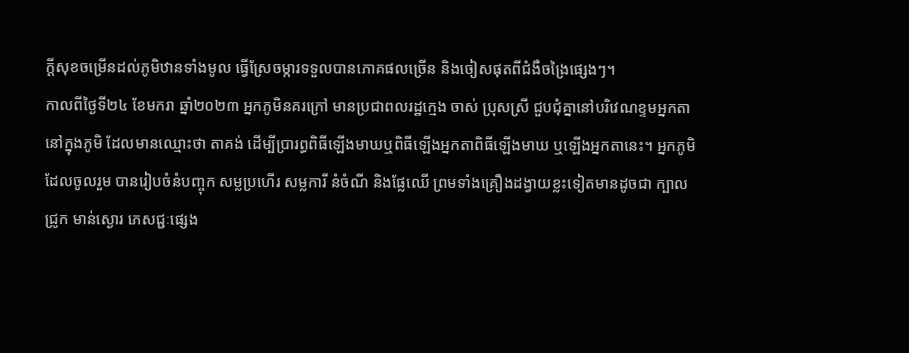ក្តីសុខចម្រើនដល់ភូមិឋានទាំងមូល ធ្វើស្រែចម្ការទទួលបានភោគផលច្រើន និងចៀសផុតពីជំងឺចង្រៃផ្សេងៗ។
កាលពីថ្ងៃទី២៤ ខែមករា ឆ្នាំ២០២៣ អ្នកភូមិនគរក្រៅ មានប្រជាពលរដ្ឋក្មេង ចាស់ ប្រុសស្រី ជួបជុំគ្នានៅបរិវេណខ្ទមអ្នកតានៅក្នុងភូមិ ដែលមានឈ្មោះថា តាគង់ ដើម្បីប្រារព្ធពិធីឡើងមាឃឬពិធីឡើងអ្នកតាពិធីឡើងមាឃ ឬឡើងអ្នកតានេះ។ អ្នកភូមិដែលចូលរួម បានរៀបចំនំបញ្ចុក សម្លប្រហើរ សម្លការី នំចំណី និងផ្លែឈើ ព្រមទាំងគ្រឿងដង្វាយខ្លះទៀតមានដូចជា ក្បាលជ្រូក មាន់ស្ងោរ ភេសជ្ជៈផ្សេង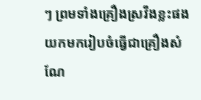ៗ ព្រមទាំងគ្រឿងស្រវឹងខ្លះផង យកមករៀបចំធ្វើជាគ្រឿងសំណែ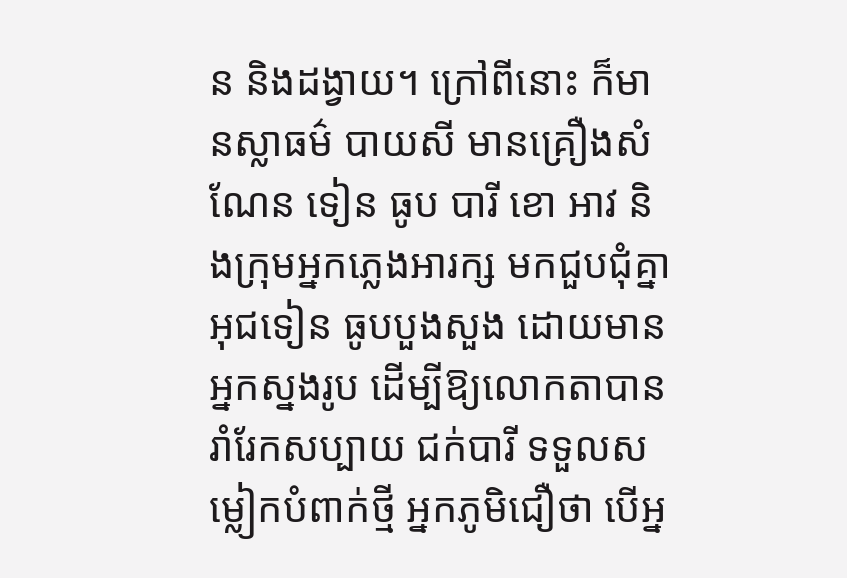ន និងដង្វាយ។ ក្រៅពីនោះ ក៏មានស្លាធម៌ បាយសី មានគ្រឿងសំណែន ទៀន ធូប បារី ខោ អាវ និងក្រុមអ្នកភ្លេងអារក្ស មកជួបជុំគ្នាអុជទៀន ធូបបួងសួង ដោយមានអ្នកស្នងរូប ដើម្បីឱ្យលោកតាបានរាំរែកសប្បាយ ជក់បារី ទទួលសម្លៀកបំពាក់ថ្មី អ្នកភូមិជឿថា បើអ្ន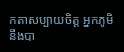កតាសប្បាយចិត្ត អ្នកភូមិនឹងបា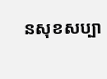នសុខសប្បា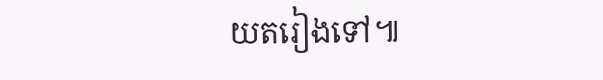យតរៀងទៅ៕